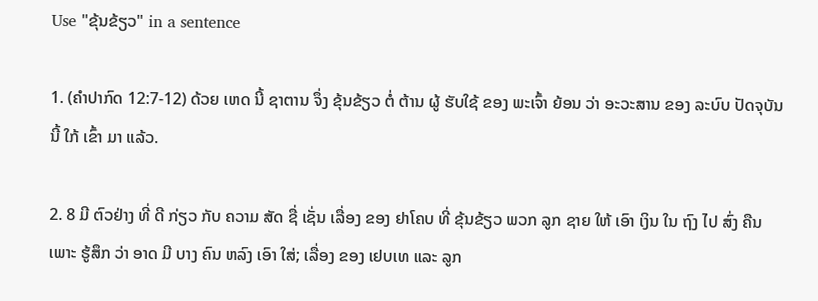Use "ຂຸ້ນຂ້ຽວ" in a sentence

1. (ຄໍາປາກົດ 12:7-12) ດ້ວຍ ເຫດ ນີ້ ຊາຕານ ຈຶ່ງ ຂຸ້ນຂ້ຽວ ຕໍ່ ຕ້ານ ຜູ້ ຮັບໃຊ້ ຂອງ ພະເຈົ້າ ຍ້ອນ ວ່າ ອະວະສານ ຂອງ ລະບົບ ປັດຈຸບັນ ນີ້ ໃກ້ ເຂົ້າ ມາ ແລ້ວ.

2. 8 ມີ ຕົວຢ່າງ ທີ່ ດີ ກ່ຽວ ກັບ ຄວາມ ສັດ ຊື່ ເຊັ່ນ ເລື່ອງ ຂອງ ຢາໂຄບ ທີ່ ຂຸ້ນຂ້ຽວ ພວກ ລູກ ຊາຍ ໃຫ້ ເອົາ ເງິນ ໃນ ຖົງ ໄປ ສົ່ງ ຄືນ ເພາະ ຮູ້ສຶກ ວ່າ ອາດ ມີ ບາງ ຄົນ ຫລົງ ເອົາ ໃສ່; ເລື່ອງ ຂອງ ເຢບເທ ແລະ ລູກ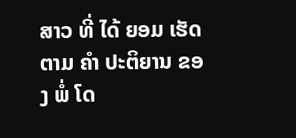ສາວ ທີ່ ໄດ້ ຍອມ ເຮັດ ຕາມ ຄໍາ ປະຕິຍານ ຂອງ ພໍ່ ໂດ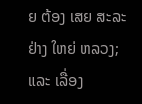ຍ ຕ້ອງ ເສຍ ສະລະ ຢ່າງ ໃຫຍ່ ຫລວງ; ແລະ ເລື່ອງ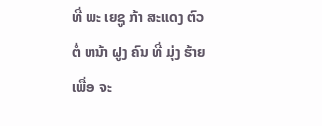ທີ່ ພະ ເຍຊູ ກ້າ ສະແດງ ຕົວ ຕໍ່ ຫນ້າ ຝູງ ຄົນ ທີ່ ມຸ່ງ ຮ້າຍ ເພື່ອ ຈະ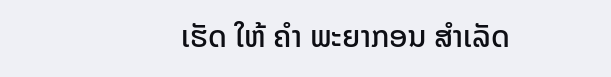ເຮັດ ໃຫ້ ຄໍາ ພະຍາກອນ ສໍາເລັດ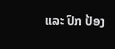ແລະ ປົກ ປ້ອງ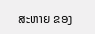ສະຫາຍ ຂອງ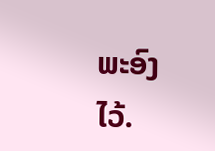ພະອົງ ໄວ້.